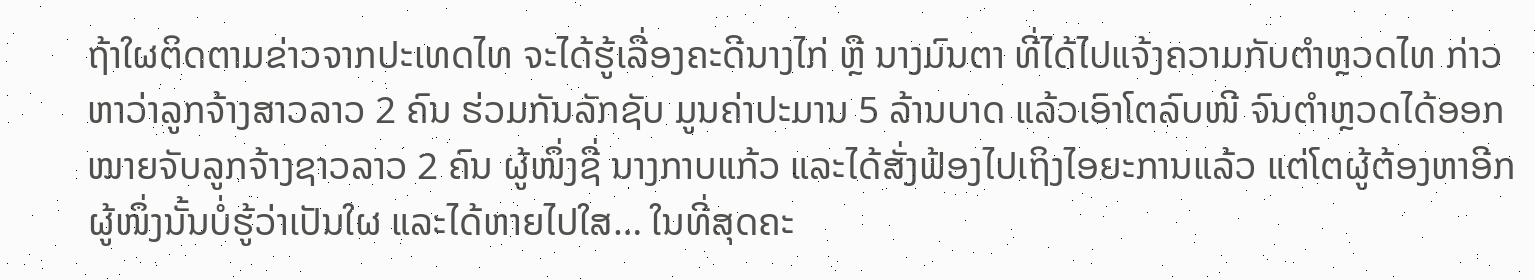ຖ້າໃຜຕິດຕາມຂ່າວຈາກປະເທດໄທ ຈະໄດ້ຮູ້ເລື່ອງຄະດີນາງໄກ່ ຫຼື ນາງມົນຕາ ທີ່ໄດ້ໄປແຈ້ງຄວາມກັບຕຳຫຼວດໄທ ກ່າວຫາວ່າລູກຈ້າງສາວລາວ 2 ຄົນ ຮ່ວມກັນລັກຊັບ ມູນຄ່າປະມານ 5 ລ້ານບາດ ແລ້ວເອົາໂຕລົບໜີ ຈົນຕຳຫຼວດໄດ້ອອກໝາຍຈັບລູກຈ້າງຊາວລາວ 2 ຄົນ ຜູ້ໜຶ່ງຊື່ ນາງກາບແກ້ວ ແລະໄດ້ສັ່ງຟ້ອງໄປເຖິງໄອຍະການແລ້ວ ແຕ່ໂຕຜູ້ຕ້ອງຫາອີກຜູ້ໜຶ່ງນັ້ນບໍ່ຮູ້ວ່າເປັນໃຜ ແລະໄດ້ຫາຍໄປໃສ… ໃນທີ່ສຸດຄະ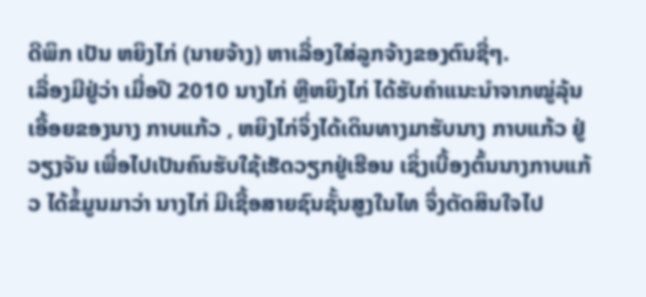ດີພິກ ເປັນ ຫຍິງໄກ່ (ນາຍຈ້າງ) ຫາເລື່ອງໃສ່ລູກຈ້າງຂອງຕົນຊື່ໆ.
ເລື່ອງມີຢູ່ວ່າ ເມື່ອປີ 2010 ນາງໄກ່ ຫຼືຫຍິງໄກ່ ໄດ້ຮັບຄຳແນະນຳຈາກໝູ່ລຸ້ນເອື້ອຍຂອງນາງ ກາບແກ້ວ , ຫຍິງໄກ່ຈຶ່ງໄດ້ເດິນທາງມາຮັບນາງ ກາບແກ້ວ ຢູ່ວຽງຈັນ ເພື່ອໄປເປັນຄົນຮັບໃຊ້ເຮັດວຽກຢູ່ເຮືອນ ເຊິ່ງເບື້ອງຕົ້ນນາງກາບແກ້ວ ໄດ້ຂໍ້ມູນມາວ່າ ນາງໄກ່ ມີເຊື້ອສາຍຊົນຊັ້ນສູງໃນໄທ ຈຶ່ງຕັດສິນໃຈໄປ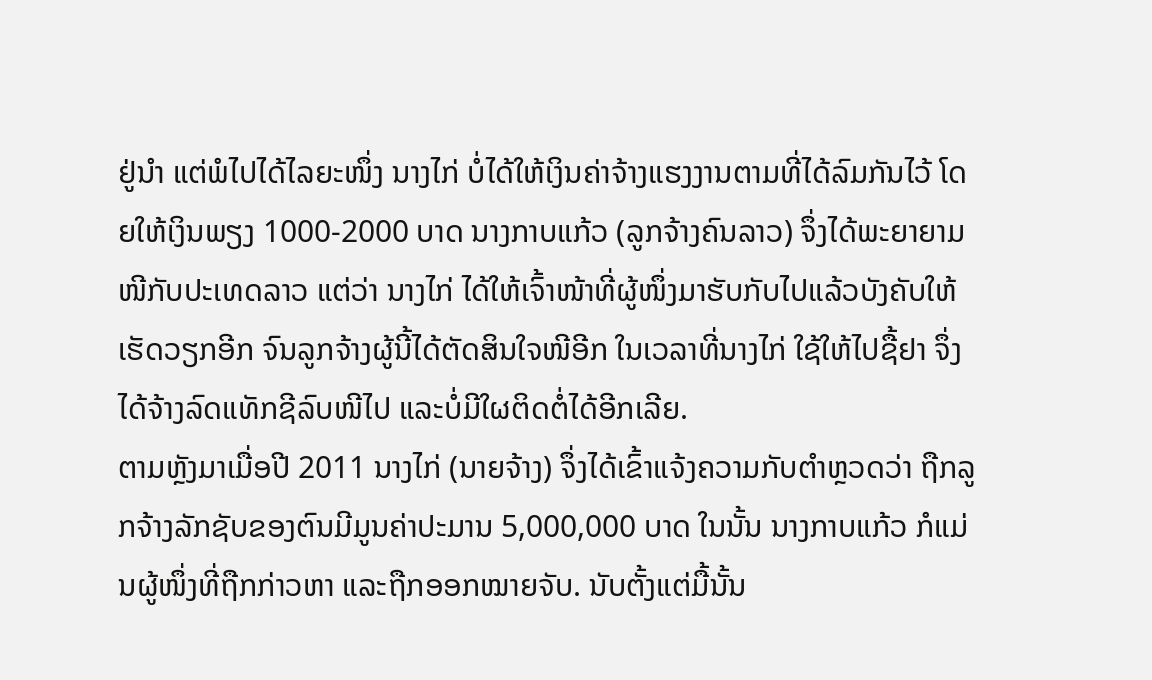ຢູ່ນຳ ແຕ່ພໍໄປໄດ້ໄລຍະໜຶ່ງ ນາງໄກ່ ບໍ່ໄດ້ໃຫ້ເງິນຄ່າຈ້າງແຮງງານຕາມທີ່ໄດ້ລົມກັນໄວ້ ໂດຍໃຫ້ເງິນພຽງ 1000-2000 ບາດ ນາງກາບແກ້ວ (ລູກຈ້າງຄົນລາວ) ຈຶ່ງໄດ້ພະຍາຍາມໜີກັບປະເທດລາວ ແຕ່ວ່າ ນາງໄກ່ ໄດ້ໃຫ້ເຈົ້າໜ້າທີ່ຜູ້ໜຶ່ງມາຮັບກັບໄປແລ້ວບັງຄັບໃຫ້ເຮັດວຽກອີກ ຈົນລູກຈ້າງຜູ້ນີ້ໄດ້ຕັດສິນໃຈໜີອີກ ໃນເວລາທີ່ນາງໄກ່ ໃຊ້ໃຫ້ໄປຊື້ຢາ ຈຶ່ງໄດ້ຈ້າງລົດແທັກຊີລົບໜີໄປ ແລະບໍ່ມີໃຜຕິດຕໍ່ໄດ້ອີກເລີຍ.
ຕາມຫຼັງມາເມື່ອປີ 2011 ນາງໄກ່ (ນາຍຈ້າງ) ຈຶ່ງໄດ້ເຂົ້າແຈ້ງຄວາມກັບຕຳຫຼວດວ່າ ຖືກລູກຈ້າງລັກຊັບຂອງຕົນມີມູນຄ່າປະມານ 5,000,000 ບາດ ໃນນັ້ນ ນາງກາບແກ້ວ ກໍແມ່ນຜູ້ໜຶ່ງທີ່ຖືກກ່າວຫາ ແລະຖືກອອກໝາຍຈັບ. ນັບຕັ້ງແຕ່ມື້ນັ້ນ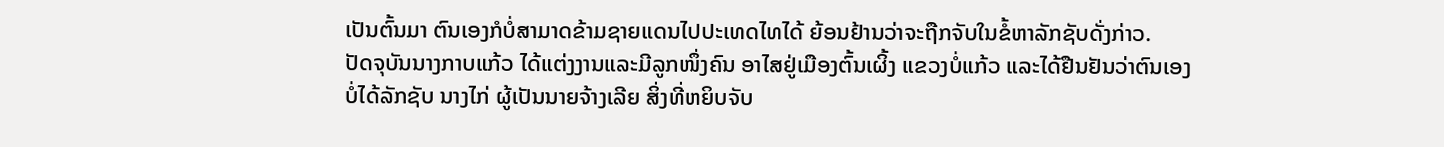ເປັນຕົ້ນມາ ຕົນເອງກໍບໍ່ສາມາດຂ້າມຊາຍແດນໄປປະເທດໄທໄດ້ ຍ້ອນຢ້ານວ່າຈະຖືກຈັບໃນຂໍ້ຫາລັກຊັບດັ່ງກ່າວ.
ປັດຈຸບັນນາງກາບແກ້ວ ໄດ້ແຕ່ງງານແລະມີລູກໜຶ່ງຄົນ ອາໄສຢູ່ເມືອງຕົ້ນເຜິ້ງ ແຂວງບໍ່ແກ້ວ ແລະໄດ້ຢືນຢັນວ່າຕົນເອງບໍ່ໄດ້ລັກຊັບ ນາງໄກ່ ຜູ້ເປັນນາຍຈ້າງເລີຍ ສິ່ງທີ່ຫຍິບຈັບ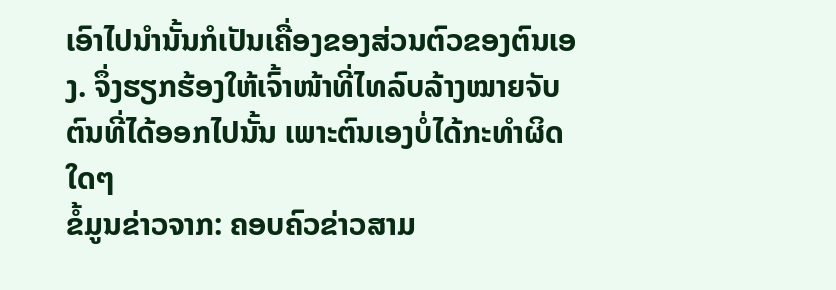ເອົາໄປນຳນັ້ນກໍເປັນເຄື່ອງຂອງສ່ວນຕົວຂອງຕົນເອງ. ຈຶ່ງຮຽກຮ້ອງໃຫ້ເຈົ້າໜ້າທີ່ໄທລົບລ້າງໝາຍຈັບຕົນທີ່ໄດ້ອອກໄປນັ້ນ ເພາະຕົນເອງບໍ່ໄດ້ກະທຳຜິດໃດໆ
ຂໍ້ມູນຂ່າວຈາກ: ຄອບຄົວຂ່າວສາມ